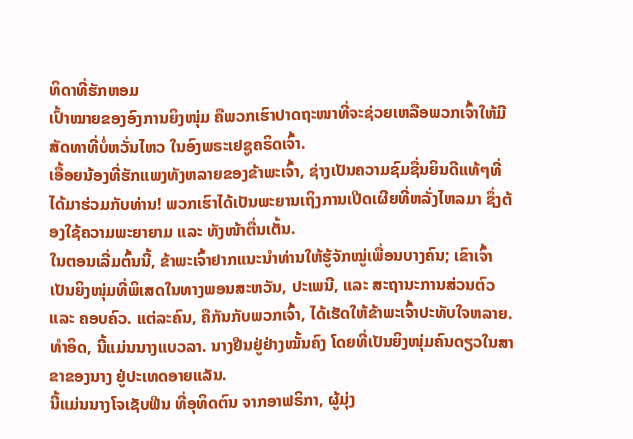ທິດາທີ່ຮັກຫອມ
ເປົ້າໝາຍຂອງອົງການຍິງໜຸ່ມ ຄືພວກເຮົາປາດຖະໜາທີ່ຈະຊ່ວຍເຫລືອພວກເຈົ້າໃຫ້ມີ ສັດທາທີ່ບໍ່ຫວັ່ນໄຫວ ໃນອົງພຣະເຢຊູຄຣິດເຈົ້າ.
ເອື້ອຍນ້ອງທີ່ຮັກແພງທັງຫລາຍຂອງຂ້າພະເຈົ້າ, ຊ່າງເປັນຄວາມຊົມຊື່ນຍິນດີແທ້ໆທີ່ໄດ້ມາຮ່ວມກັບທ່ານ! ພວກເຮົາໄດ້ເປັນພະຍານເຖິງການເປີດເຜີຍທີ່ຫລັ່ງໄຫລມາ ຊຶ່ງຕ້ອງໃຊ້ຄວາມພະຍາຍາມ ແລະ ທັງໜ້າຕື່ນເຕັ້ນ.
ໃນຕອນເລີ່ມຕົ້ນນີ້, ຂ້າພະເຈົ້າຢາກແນະນຳທ່ານໃຫ້ຮູ້ຈັກໝູ່ເພື່ອນບາງຄົນ; ເຂົາເຈົ້າເປັນຍິງໜຸ່ມທີ່ພິເສດໃນທາງພອນສະຫວັນ, ປະເພນີ, ແລະ ສະຖານະການສ່ວນຕົວ ແລະ ຄອບຄົວ. ແຕ່ລະຄົນ, ຄືກັນກັບພວກເຈົ້າ, ໄດ້ເຮັດໃຫ້ຂ້າພະເຈົ້າປະທັບໃຈຫລາຍ.
ທຳອິດ, ນີ້ແມ່ນນາງແບວລາ. ນາງຢືນຢູ່ຢ່າງໝັ້ນຄົງ ໂດຍທີ່ເປັນຍິງໜຸ່ມຄົນດຽວໃນສາຂາຂອງນາງ ຢູ່ປະເທດອາຍແລັນ.
ນີ້ແມ່ນນາງໂຈເຊັບຟີນ ທີ່ອຸທິດຕົນ ຈາກອາຟຣິກາ, ຜູ້ມຸ່ງ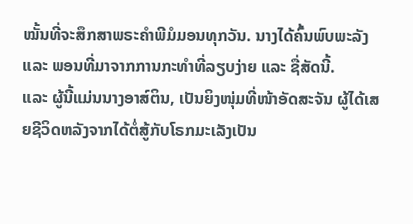ໝັ້ນທີ່ຈະສຶກສາພຣະຄຳພີມໍມອນທຸກວັນ. ນາງໄດ້ຄົ້ນພົບພະລັງ ແລະ ພອນທີ່ມາຈາກການກະທຳທີ່ລຽບງ່າຍ ແລະ ຊື່ສັດນີ້.
ແລະ ຜູ້ນີ້ແມ່ນນາງອາສ໌ຕິນ, ເປັນຍິງໜຸ່ມທີ່ໜ້າອັດສະຈັນ ຜູ້ໄດ້ເສຍຊີວິດຫລັງຈາກໄດ້ຕໍ່ສູ້ກັບໂຣກມະເລັງເປັນ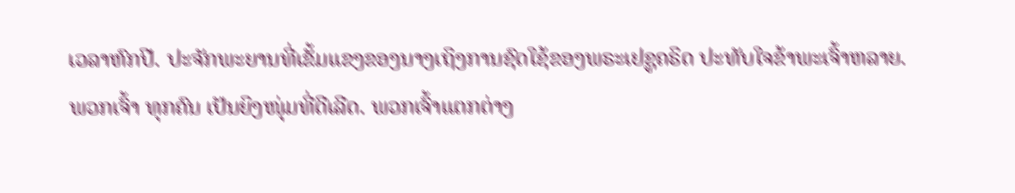ເວລາຫົກປີ. ປະຈັກພະຍານທີ່ເຂັ້ມແຂງຂອງນາງເຖິງການຊົດໃຊ້ຂອງພຣະເຢຊູຄຣິດ ປະທັບໃຈຂ້າພະເຈົ້າຫລາຍ.
ພວກເຈົ້າ ທຸກຄົນ ເປັນຍິງໜຸ່ມທີ່ດີເລີດ. ພວກເຈົ້າແຕກຕ່າງ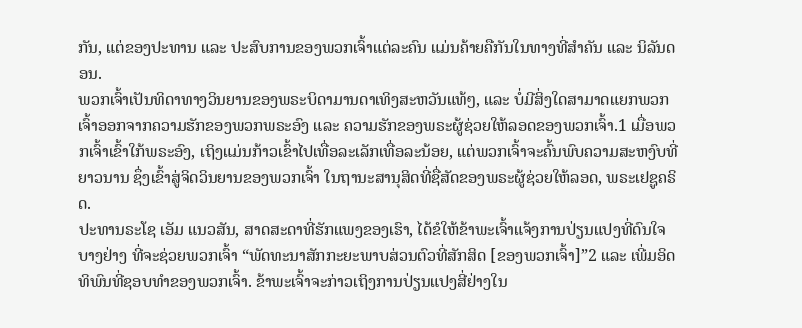ກັນ, ແຕ່ຂອງປະທານ ແລະ ປະສົບການຂອງພວກເຈົ້າແຕ່ລະຄົນ ແມ່ນຄ້າຍຄືກັນໃນທາງທີ່ສຳຄັນ ແລະ ນິລັນດອນ.
ພວກເຈົ້າເປັນທິດາທາງວິນຍານຂອງພຣະບິດາມານດາເທິງສະຫວັນແທ້ໆ, ແລະ ບໍ່ມີສິ່ງໃດສາມາດແຍກພວກເຈົ້າອອກຈາກຄວາມຮັກຂອງພວກພຣະອົງ ແລະ ຄວາມຮັກຂອງພຣະຜູ້ຊ່ວຍໃຫ້ລອດຂອງພວກເຈົ້າ.1 ເມື່ອພວກເຈົ້າເຂົ້າໃກ້ພຣະອົງ, ເຖິງແມ່ນກ້າວເຂົ້າໄປເທື່ອລະເລັກເທື່ອລະນ້ອຍ, ແຕ່ພວກເຈົ້າຈະຄົ້ນພົບຄວາມສະຫງົບທີ່ຍາວນານ ຊຶ່ງເຂົ້າສູ່ຈິດວິນຍານຂອງພວກເຈົ້າ ໃນຖານະສານຸສິດທີ່ຊື່ສັດຂອງພຣະຜູ້ຊ່ວຍໃຫ້ລອດ, ພຣະເຢຊູຄຣິດ.
ປະທານຣະໂຊ ເອັມ ແນວສັນ, ສາດສະດາທີ່ຮັກແພງຂອງເຮົາ, ໄດ້ຂໍໃຫ້ຂ້າພະເຈົ້າແຈ້ງການປ່ຽນແປງທີ່ດົນໃຈບາງຢ່າງ ທີ່ຈະຊ່ວຍພວກເຈົ້າ “ພັດທະນາສັກກະຍະພາບສ່ວນຕົວທີ່ສັກສິດ [ຂອງພວກເຈົ້າ]”2 ແລະ ເພີ່ມອິດທິພົນທີ່ຊອບທຳຂອງພວກເຈົ້າ. ຂ້າພະເຈົ້າຈະກ່າວເຖິງການປ່ຽນແປງສີ່ຢ່າງໃນ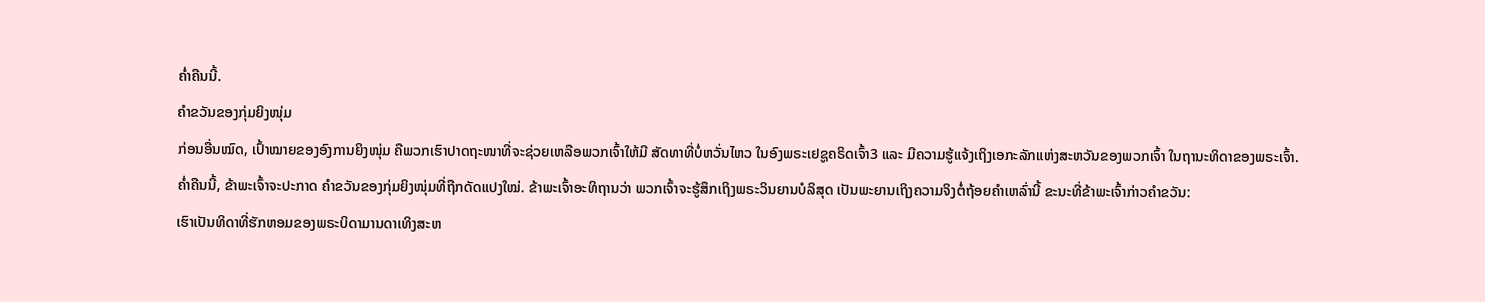ຄ່ຳຄືນນີ້.
ຄຳຂວັນຂອງກຸ່ມຍິງໜຸ່ມ
ກ່ອນອື່ນໝົດ, ເປົ້າໝາຍຂອງອົງການຍິງໜຸ່ມ ຄືພວກເຮົາປາດຖະໜາທີ່ຈະຊ່ວຍເຫລືອພວກເຈົ້າໃຫ້ມີ ສັດທາທີ່ບໍ່ຫວັ່ນໄຫວ ໃນອົງພຣະເຢຊູຄຣິດເຈົ້າ3 ແລະ ມີຄວາມຮູ້ແຈ້ງເຖິງເອກະລັກແຫ່ງສະຫວັນຂອງພວກເຈົ້າ ໃນຖານະທິດາຂອງພຣະເຈົ້າ.
ຄ່ຳຄືນນີ້, ຂ້າພະເຈົ້າຈະປະກາດ ຄຳຂວັນຂອງກຸ່ມຍິງໜຸ່ມທີ່ຖືກດັດແປງໃໝ່. ຂ້າພະເຈົ້າອະທິຖານວ່າ ພວກເຈົ້າຈະຮູ້ສຶກເຖິງພຣະວິນຍານບໍລິສຸດ ເປັນພະຍານເຖິງຄວາມຈິງຕໍ່ຖ້ອຍຄຳເຫລົ່ານີ້ ຂະນະທີ່ຂ້າພະເຈົ້າກ່າວຄຳຂວັນ:
ເຮົາເປັນທິດາທີ່ຮັກຫອມຂອງພຣະບິດາມານດາເທິງສະຫ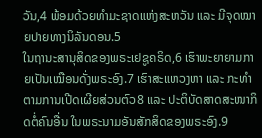ວັນ,4 ພ້ອມດ້ວຍທຳມະຊາດແຫ່ງສະຫວັນ ແລະ ມີຈຸດໝາຍປາຍທາງນິລັນດອນ.5
ໃນຖານະສານຸສິດຂອງພຣະເຢຊູຄຣິດ,6 ເຮົາພະຍາຍາມກາຍເປັນເໝືອນດັ່ງພຣະອົງ.7 ເຮົາສະແຫວງຫາ ແລະ ກະທຳຕາມການເປີດເຜີຍສ່ວນຕົວ8 ແລະ ປະຕິບັດສາດສະໜາກິດຕໍ່ຄົນອື່ນ ໃນພຣະນາມອັນສັກສິດຂອງພຣະອົງ.9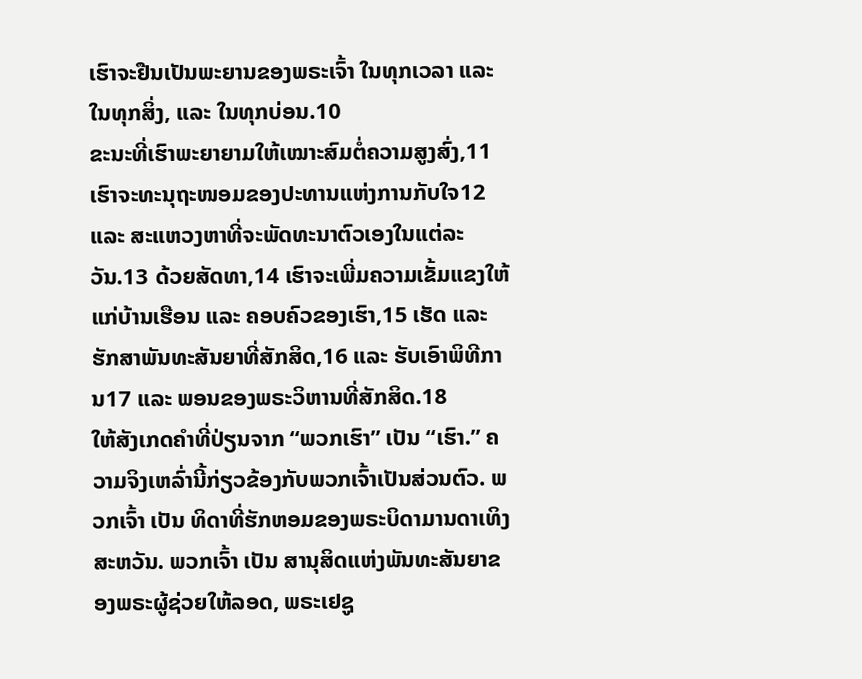ເຮົາຈະຢືນເປັນພະຍານຂອງພຣະເຈົ້າ ໃນທຸກເວລາ ແລະ ໃນທຸກສິ່ງ, ແລະ ໃນທຸກບ່ອນ.10
ຂະນະທີ່ເຮົາພະຍາຍາມໃຫ້ເໝາະສົມຕໍ່ຄວາມສູງສົ່ງ,11 ເຮົາຈະທະນຸຖະໜອມຂອງປະທານແຫ່ງການກັບໃຈ12 ແລະ ສະແຫວງຫາທີ່ຈະພັດທະນາຕົວເອງໃນແຕ່ລະວັນ.13 ດ້ວຍສັດທາ,14 ເຮົາຈະເພີ່ມຄວາມເຂັ້ມແຂງໃຫ້ແກ່ບ້ານເຮືອນ ແລະ ຄອບຄົວຂອງເຮົາ,15 ເຮັດ ແລະ ຮັກສາພັນທະສັນຍາທີ່ສັກສິດ,16 ແລະ ຮັບເອົາພິທີການ17 ແລະ ພອນຂອງພຣະວິຫານທີ່ສັກສິດ.18
ໃຫ້ສັງເກດຄຳທີ່ປ່ຽນຈາກ “ພວກເຮົາ” ເປັນ “ເຮົາ.” ຄວາມຈິງເຫລົ່ານີ້ກ່ຽວຂ້ອງກັບພວກເຈົ້າເປັນສ່ວນຕົວ. ພວກເຈົ້າ ເປັນ ທິດາທີ່ຮັກຫອມຂອງພຣະບິດາມານດາເທິງສະຫວັນ. ພວກເຈົ້າ ເປັນ ສານຸສິດແຫ່ງພັນທະສັນຍາຂອງພຣະຜູ້ຊ່ວຍໃຫ້ລອດ, ພຣະເຢຊູ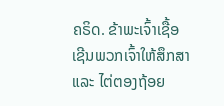ຄຣິດ. ຂ້າພະເຈົ້າເຊື້ອເຊີນພວກເຈົ້າໃຫ້ສຶກສາ ແລະ ໄຕ່ຕອງຖ້ອຍ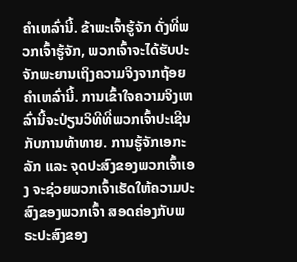ຄຳເຫລົ່ານີ້. ຂ້າພະເຈົ້າຮູ້ຈັກ ດັ່ງທີ່ພວກເຈົ້າຮູ້ຈັກ, ພວກເຈົ້າຈະໄດ້ຮັບປະຈັກພະຍານເຖິງຄວາມຈິງຈາກຖ້ອຍຄຳເຫລົ່ານີ້. ການເຂົ້າໃຈຄວາມຈິງເຫລົ່ານີ້ຈະປ່ຽນວິທີທີ່ພວກເຈົ້າປະເຊີນກັບການທ້າທາຍ. ການຮູ້ຈັກເອກະລັກ ແລະ ຈຸດປະສົງຂອງພວກເຈົ້າເອງ ຈະຊ່ວຍພວກເຈົ້າເຮັດໃຫ້ຄວາມປະສົງຂອງພວກເຈົ້າ ສອດຄ່ອງກັບພຣະປະສົງຂອງ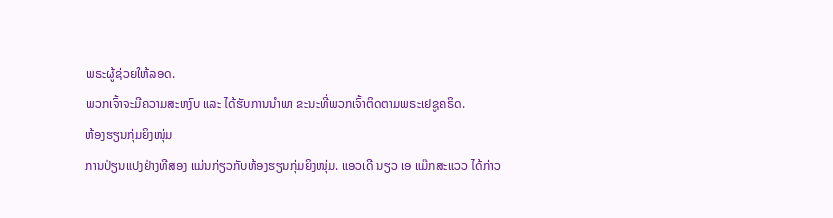ພຣະຜູ້ຊ່ວຍໃຫ້ລອດ.
ພວກເຈົ້າຈະມີຄວາມສະຫງົບ ແລະ ໄດ້ຮັບການນຳພາ ຂະນະທີ່ພວກເຈົ້າຕິດຕາມພຣະເຢຊູຄຣິດ.
ຫ້ອງຮຽນກຸ່ມຍິງໜຸ່ມ
ການປ່ຽນແປງຢ່າງທີສອງ ແມ່ນກ່ຽວກັບຫ້ອງຮຽນກຸ່ມຍິງໜຸ່ມ. ແອວເດີ ນຽວ ເອ ແມ໊ກສະແວວ ໄດ້ກ່າວ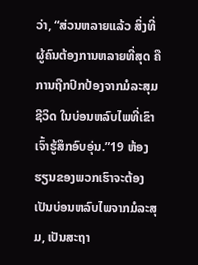ວ່າ, “ສ່ວນຫລາຍແລ້ວ ສິ່ງທີ່ຜູ້ຄົນຕ້ອງການຫລາຍທີ່ສຸດ ຄືການຖືກປົກປ້ອງຈາກມໍລະສຸມຊີວິດ ໃນບ່ອນຫລົບໄພທີ່ເຂົາເຈົ້າຮູ້ສຶກອົບອຸ່ນ.”19 ຫ້ອງຮຽນຂອງພວກເຮົາຈະຕ້ອງເປັນບ່ອນຫລົບໄພຈາກມໍລະສຸມ, ເປັນສະຖາ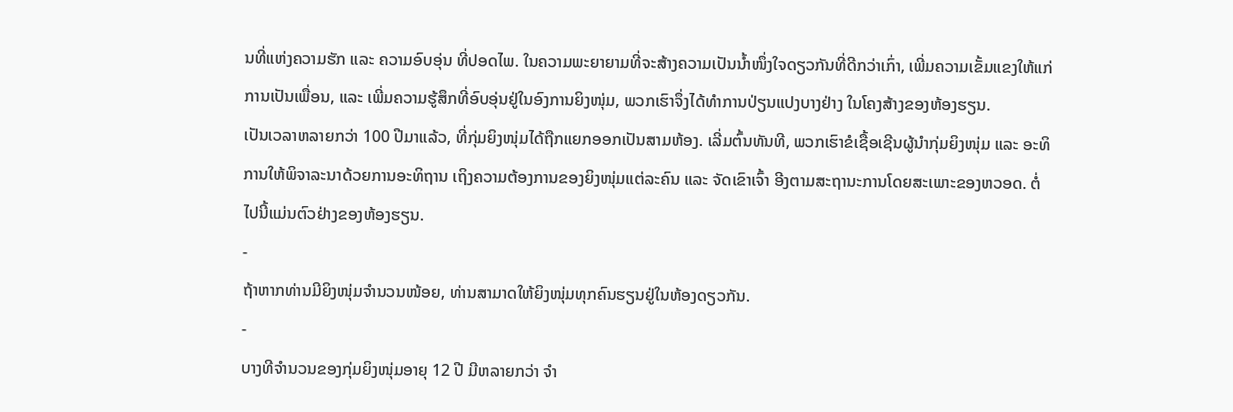ນທີ່ແຫ່ງຄວາມຮັກ ແລະ ຄວາມອົບອຸ່ນ ທີ່ປອດໄພ. ໃນຄວາມພະຍາຍາມທີ່ຈະສ້າງຄວາມເປັນນ້ຳໜຶ່ງໃຈດຽວກັນທີ່ດີກວ່າເກົ່າ, ເພີ່ມຄວາມເຂັ້ມແຂງໃຫ້ແກ່ການເປັນເພື່ອນ, ແລະ ເພີ່ມຄວາມຮູ້ສຶກທີ່ອົບອຸ່ນຢູ່ໃນອົງການຍິງໜຸ່ມ, ພວກເຮົາຈຶ່ງໄດ້ທຳການປ່ຽນແປງບາງຢ່າງ ໃນໂຄງສ້າງຂອງຫ້ອງຮຽນ.
ເປັນເວລາຫລາຍກວ່າ 100 ປີມາແລ້ວ, ທີ່ກຸ່ມຍິງໜຸ່ມໄດ້ຖືກແຍກອອກເປັນສາມຫ້ອງ. ເລີ່ມຕົ້ນທັນທີ, ພວກເຮົາຂໍເຊື້ອເຊີນຜູ້ນຳກຸ່ມຍິງໜຸ່ມ ແລະ ອະທິການໃຫ້ພິຈາລະນາດ້ວຍການອະທິຖານ ເຖິງຄວາມຕ້ອງການຂອງຍິງໜຸ່ມແຕ່ລະຄົນ ແລະ ຈັດເຂົາເຈົ້າ ອີງຕາມສະຖານະການໂດຍສະເພາະຂອງຫວອດ. ຕໍ່ໄປນີ້ແມ່ນຕົວຢ່າງຂອງຫ້ອງຮຽນ.
-
ຖ້າຫາກທ່ານມີຍິງໜຸ່ມຈຳນວນໜ້ອຍ, ທ່ານສາມາດໃຫ້ຍິງໜຸ່ມທຸກຄົນຮຽນຢູ່ໃນຫ້ອງດຽວກັນ.
-
ບາງທີຈຳນວນຂອງກຸ່ມຍິງໜຸ່ມອາຍຸ 12 ປີ ມີຫລາຍກວ່າ ຈຳ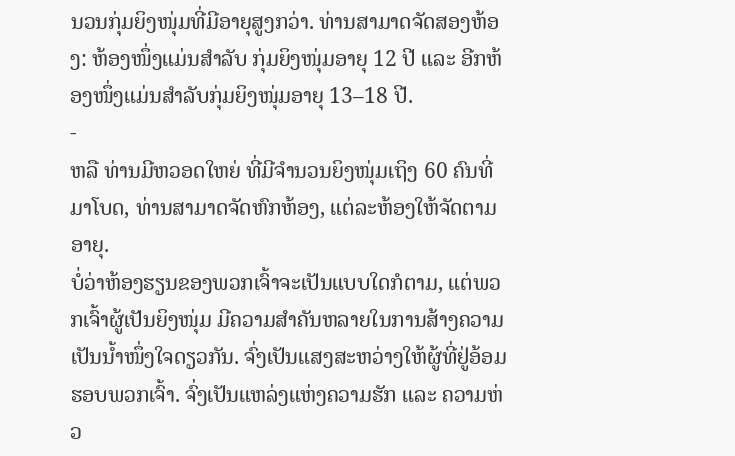ນວນກຸ່ມຍິງໜຸ່ມທີ່ມີອາຍຸສູງກວ່າ. ທ່ານສາມາດຈັດສອງຫ້ອງ: ຫ້ອງໜຶ່ງແມ່ນສຳລັບ ກຸ່ມຍິງໜຸ່ມອາຍຸ 12 ປີ ແລະ ອີກຫ້ອງໜຶ່ງແມ່ນສຳລັບກຸ່ມຍິງໜຸ່ມອາຍຸ 13–18 ປີ.
-
ຫລື ທ່ານມີຫວອດໃຫຍ່ ທີ່ມີຈຳນວນຍິງໜຸ່ມເຖິງ 60 ຄົນທີ່ມາໂບດ, ທ່ານສາມາດຈັດຫົກຫ້ອງ, ແຕ່ລະຫ້ອງໃຫ້ຈັດຕາມອາຍຸ.
ບໍ່ວ່າຫ້ອງຮຽນຂອງພວກເຈົ້າຈະເປັນແບບໃດກໍຕາມ, ແຕ່ພວກເຈົ້າຜູ້ເປັນຍິງໜຸ່ມ ມີຄວາມສຳຄັນຫລາຍໃນການສ້າງຄວາມເປັນນ້ຳໜຶ່ງໃຈດຽວກັນ. ຈົ່ງເປັນແສງສະຫວ່າງໃຫ້ຜູ້ທີ່ຢູ່ອ້ອມຮອບພວກເຈົ້າ. ຈົ່ງເປັນແຫລ່ງແຫ່ງຄວາມຮັກ ແລະ ຄວາມຫ່ວ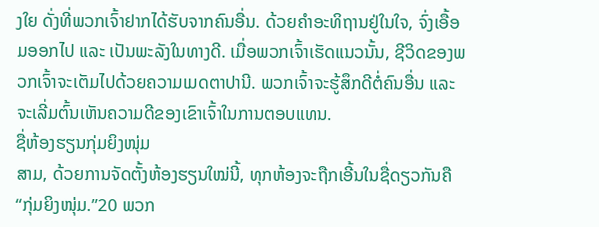ງໃຍ ດັ່ງທີ່ພວກເຈົ້າຢາກໄດ້ຮັບຈາກຄົນອື່ນ. ດ້ວຍຄຳອະທິຖານຢູ່ໃນໃຈ, ຈົ່ງເອື້ອມອອກໄປ ແລະ ເປັນພະລັງໃນທາງດີ. ເມື່ອພວກເຈົ້າເຮັດແນວນັ້ນ, ຊີວິດຂອງພວກເຈົ້າຈະເຕັມໄປດ້ວຍຄວາມເມດຕາປານີ. ພວກເຈົ້າຈະຮູ້ສຶກດີຕໍ່ຄົນອື່ນ ແລະ ຈະເລີ່ມຕົ້ນເຫັນຄວາມດີຂອງເຂົາເຈົ້າໃນການຕອບແທນ.
ຊື່ຫ້ອງຮຽນກຸ່ມຍິງໜຸ່ມ
ສາມ, ດ້ວຍການຈັດຕັ້ງຫ້ອງຮຽນໃໝ່ນີ້, ທຸກຫ້ອງຈະຖືກເອີ້ນໃນຊື່ດຽວກັນຄື “ກຸ່ມຍິງໜຸ່ມ.”20 ພວກ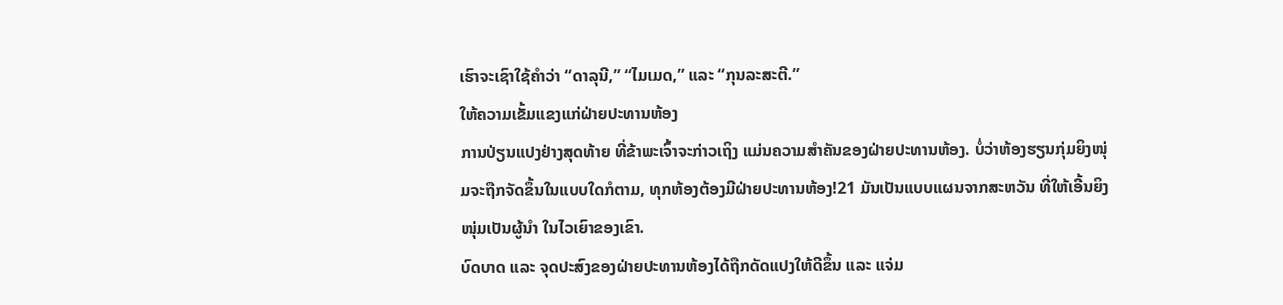ເຮົາຈະເຊົາໃຊ້ຄຳວ່າ “ດາລຸນີ,” “ໄມເມດ,” ແລະ “ກຸນລະສະຕີ.”
ໃຫ້ຄວາມເຂັ້ມແຂງແກ່ຝ່າຍປະທານຫ້ອງ
ການປ່ຽນແປງຢ່າງສຸດທ້າຍ ທີ່ຂ້າພະເຈົ້າຈະກ່າວເຖິງ ແມ່ນຄວາມສຳຄັນຂອງຝ່າຍປະທານຫ້ອງ. ບໍ່ວ່າຫ້ອງຮຽນກຸ່ມຍິງໜຸ່ມຈະຖືກຈັດຂຶ້ນໃນແບບໃດກໍຕາມ, ທຸກຫ້ອງຕ້ອງມີຝ່າຍປະທານຫ້ອງ!21 ມັນເປັນແບບແຜນຈາກສະຫວັນ ທີ່ໃຫ້ເອີ້ນຍິງໜຸ່ມເປັນຜູ້ນຳ ໃນໄວເຍົາຂອງເຂົາ.
ບົດບາດ ແລະ ຈຸດປະສົງຂອງຝ່າຍປະທານຫ້ອງໄດ້ຖືກດັດແປງໃຫ້ດີຂຶ້ນ ແລະ ແຈ່ມ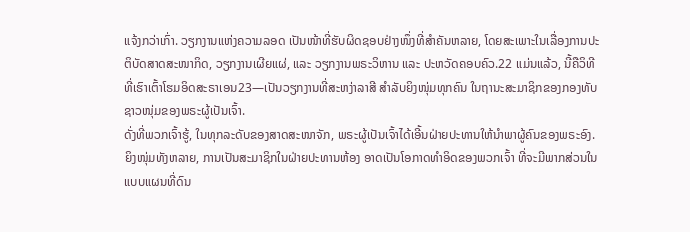ແຈ້ງກວ່າເກົ່າ. ວຽກງານແຫ່ງຄວາມລອດ ເປັນໜ້າທີ່ຮັບຜິດຊອບຢ່າງໜຶ່ງທີ່ສຳຄັນຫລາຍ, ໂດຍສະເພາະໃນເລື່ອງການປະຕິບັດສາດສະໜາກິດ, ວຽກງານເຜີຍແຜ່, ແລະ ວຽກງານພຣະວິຫານ ແລະ ປະຫວັດຄອບຄົວ.22 ແມ່ນແລ້ວ, ນີ້ຄືວິທີທີ່ເຮົາເຕົ້າໂຮມອິດສະຣາເອນ23—ເປັນວຽກງານທີ່ສະຫງ່າລາສີ ສຳລັບຍິງໜຸ່ມທຸກຄົນ ໃນຖານະສະມາຊິກຂອງກອງທັບຊາວໜຸ່ມຂອງພຣະຜູ້ເປັນເຈົ້າ.
ດັ່ງທີ່ພວກເຈົ້າຮູ້, ໃນທຸກລະດັບຂອງສາດສະໜາຈັກ, ພຣະຜູ້ເປັນເຈົ້າໄດ້ເອີ້ນຝ່າຍປະທານໃຫ້ນຳພາຜູ້ຄົນຂອງພຣະອົງ. ຍິງໜຸ່ມທັງຫລາຍ, ການເປັນສະມາຊິກໃນຝ່າຍປະທານຫ້ອງ ອາດເປັນໂອກາດທຳອິດຂອງພວກເຈົ້າ ທີ່ຈະມີພາກສ່ວນໃນແບບແຜນທີ່ດົນ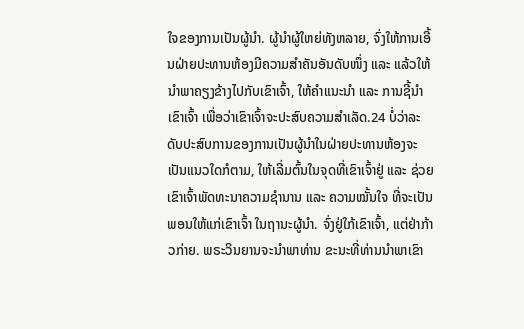ໃຈຂອງການເປັນຜູ້ນຳ. ຜູ້ນຳຜູ້ໃຫຍ່ທັງຫລາຍ, ຈົ່ງໃຫ້ການເອີ້ນຝ່າຍປະທານຫ້ອງມີຄວາມສຳຄັນອັນດັບໜຶ່ງ ແລະ ແລ້ວໃຫ້ນຳພາຄຽງຂ້າງໄປກັບເຂົາເຈົ້າ, ໃຫ້ຄຳແນະນຳ ແລະ ການຊີ້ນຳເຂົາເຈົ້າ ເພື່ອວ່າເຂົາເຈົ້າຈະປະສົບຄວາມສຳເລັດ.24 ບໍ່ວ່າລະດັບປະສົບການຂອງການເປັນຜູ້ນຳໃນຝ່າຍປະທານຫ້ອງຈະເປັນແນວໃດກໍຕາມ, ໃຫ້ເລີ່ມຕົ້ນໃນຈຸດທີ່ເຂົາເຈົ້າຢູ່ ແລະ ຊ່ວຍເຂົາເຈົ້າພັດທະນາຄວາມຊຳນານ ແລະ ຄວາມໝັ້ນໃຈ ທີ່ຈະເປັນພອນໃຫ້ແກ່ເຂົາເຈົ້າ ໃນຖານະຜູ້ນຳ. ຈົ່ງຢູ່ໃກ້ເຂົາເຈົ້າ, ແຕ່ຢ່າກ້າວກ່າຍ. ພຣະວິນຍານຈະນຳພາທ່ານ ຂະນະທີ່ທ່ານນຳພາເຂົາ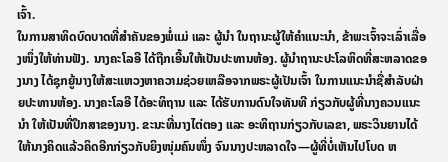ເຈົ້າ.
ໃນການສາທິດບົດບາດທີ່ສຳຄັນຂອງພໍ່ແມ່ ແລະ ຜູ້ນຳ ໃນຖານະຜູ້ໃຫ້ຄຳແນະນຳ, ຂ້າພະເຈົ້າຈະເລົ່າເລື່ອງໜຶ່ງໃຫ້ທ່ານຟັງ. ນາງຄະໂລອີ ໄດ້ຖືກເອີ້ນໃຫ້ເປັນປະທານຫ້ອງ. ຜູ້ນຳຖານະປະໂລຫິດທີ່ສະຫລາດຂອງນາງ ໄດ້ຊຸກຍູ້ນາງໃຫ້ສະແຫວງຫາຄວາມຊ່ວຍເຫລືອຈາກພຣະຜູ້ເປັນເຈົ້າ ໃນການແນະນຳຊື່ສຳລັບຝ່າຍປະທານຫ້ອງ. ນາງຄະໂລອີ ໄດ້ອະທິຖານ ແລະ ໄດ້ຮັບການດົນໃຈທັນທີ ກ່ຽວກັບຜູ້ທີ່ນາງຄວນແນະນຳ ໃຫ້ເປັນທີ່ປຶກສາຂອງນາງ. ຂະນະທີ່ນາງໄຕ່ຕອງ ແລະ ອະທິຖານກ່ຽວກັບເລຂາ, ພຣະວິນຍານໄດ້ໃຫ້ນາງຄິດແລ້ວຄິດອີກກ່ຽວກັບຍິງໜຸ່ມຄົນໜຶ່ງ ຈົນນາງປະຫລາດໃຈ—ຜູ້ທີ່ບໍ່ເຫັນໄປໂບດ ຫ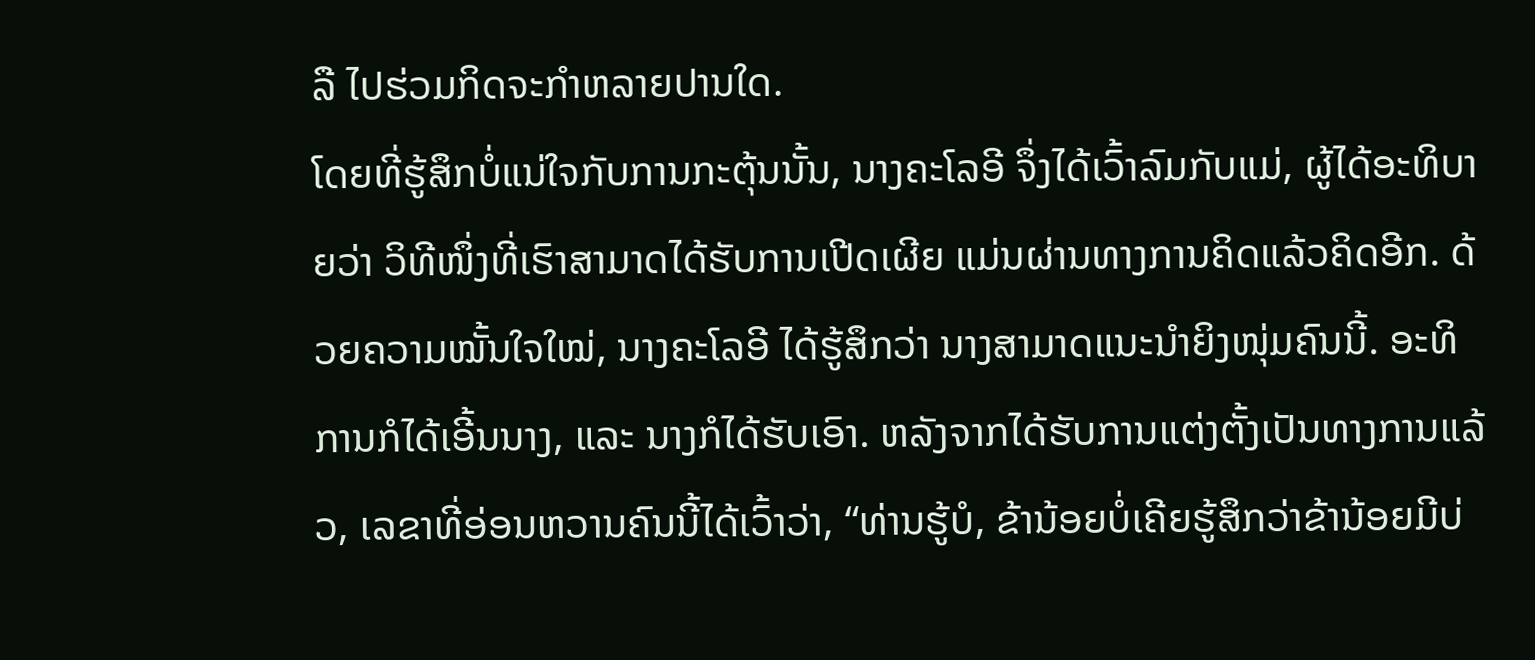ລື ໄປຮ່ວມກິດຈະກຳຫລາຍປານໃດ.
ໂດຍທີ່ຮູ້ສຶກບໍ່ແນ່ໃຈກັບການກະຕຸ້ນນັ້ນ, ນາງຄະໂລອີ ຈຶ່ງໄດ້ເວົ້າລົມກັບແມ່, ຜູ້ໄດ້ອະທິບາຍວ່າ ວິທີໜຶ່ງທີ່ເຮົາສາມາດໄດ້ຮັບການເປີດເຜີຍ ແມ່ນຜ່ານທາງການຄິດແລ້ວຄິດອີກ. ດ້ວຍຄວາມໝັ້ນໃຈໃໝ່, ນາງຄະໂລອີ ໄດ້ຮູ້ສຶກວ່າ ນາງສາມາດແນະນຳຍິງໜຸ່ມຄົນນີ້. ອະທິການກໍໄດ້ເອີ້ນນາງ, ແລະ ນາງກໍໄດ້ຮັບເອົາ. ຫລັງຈາກໄດ້ຮັບການແຕ່ງຕັ້ງເປັນທາງການແລ້ວ, ເລຂາທີ່ອ່ອນຫວານຄົນນີ້ໄດ້ເວົ້າວ່າ, “ທ່ານຮູ້ບໍ, ຂ້ານ້ອຍບໍ່ເຄີຍຮູ້ສຶກວ່າຂ້ານ້ອຍມີບ່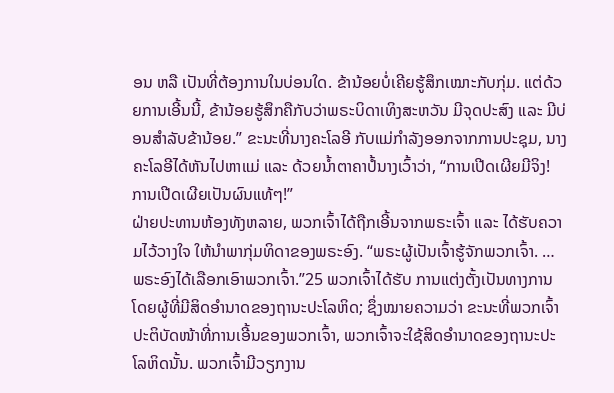ອນ ຫລື ເປັນທີ່ຕ້ອງການໃນບ່ອນໃດ. ຂ້ານ້ອຍບໍ່ເຄີຍຮູ້ສຶກເໝາະກັບກຸ່ມ. ແຕ່ດ້ວຍການເອີ້ນນີ້, ຂ້ານ້ອຍຮູ້ສຶກຄືກັບວ່າພຣະບິດາເທິງສະຫວັນ ມີຈຸດປະສົງ ແລະ ມີບ່ອນສຳລັບຂ້ານ້ອຍ.” ຂະນະທີ່ນາງຄະໂລອີ ກັບແມ່ກຳລັງອອກຈາກການປະຊຸມ, ນາງຄະໂລອີໄດ້ຫັນໄປຫາແມ່ ແລະ ດ້ວຍນ້ຳຕາຄາປໍ້ນາງເວົ້າວ່າ, “ການເປີດເຜີຍມີຈິງ! ການເປີດເຜີຍເປັນຜົນແທ້ໆ!”
ຝ່າຍປະທານຫ້ອງທັງຫລາຍ, ພວກເຈົ້າໄດ້ຖືກເອີ້ນຈາກພຣະເຈົ້າ ແລະ ໄດ້ຮັບຄວາມໄວ້ວາງໃຈ ໃຫ້ນຳພາກຸ່ມທິດາຂອງພຣະອົງ. “ພຣະຜູ້ເປັນເຈົ້າຮູ້ຈັກພວກເຈົ້າ. … ພຣະອົງໄດ້ເລືອກເອົາພວກເຈົ້າ.”25 ພວກເຈົ້າໄດ້ຮັບ ການແຕ່ງຕັ້ງເປັນທາງການ ໂດຍຜູ້ທີ່ມີສິດອຳນາດຂອງຖານະປະໂລຫິດ; ຊຶ່ງໝາຍຄວາມວ່າ ຂະນະທີ່ພວກເຈົ້າປະຕິບັດໜ້າທີ່ການເອີ້ນຂອງພວກເຈົ້າ, ພວກເຈົ້າຈະໃຊ້ສິດອຳນາດຂອງຖານະປະໂລຫິດນັ້ນ. ພວກເຈົ້າມີວຽກງານ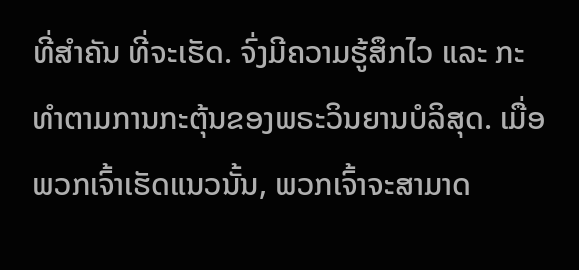ທີ່ສຳຄັນ ທີ່ຈະເຮັດ. ຈົ່ງມີຄວາມຮູ້ສຶກໄວ ແລະ ກະທຳຕາມການກະຕຸ້ນຂອງພຣະວິນຍານບໍລິສຸດ. ເມື່ອພວກເຈົ້າເຮັດແນວນັ້ນ, ພວກເຈົ້າຈະສາມາດ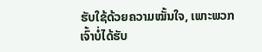ຮັບໃຊ້ດ້ວຍຄວາມໝັ້ນໃຈ, ເພາະພວກເຈົ້າບໍ່ໄດ້ຮັບ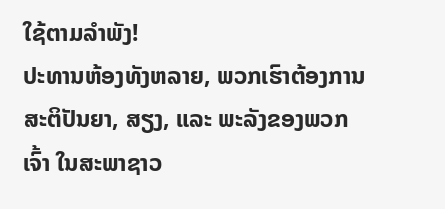ໃຊ້ຕາມລຳພັງ!
ປະທານຫ້ອງທັງຫລາຍ, ພວກເຮົາຕ້ອງການ ສະຕິປັນຍາ, ສຽງ, ແລະ ພະລັງຂອງພວກເຈົ້າ ໃນສະພາຊາວ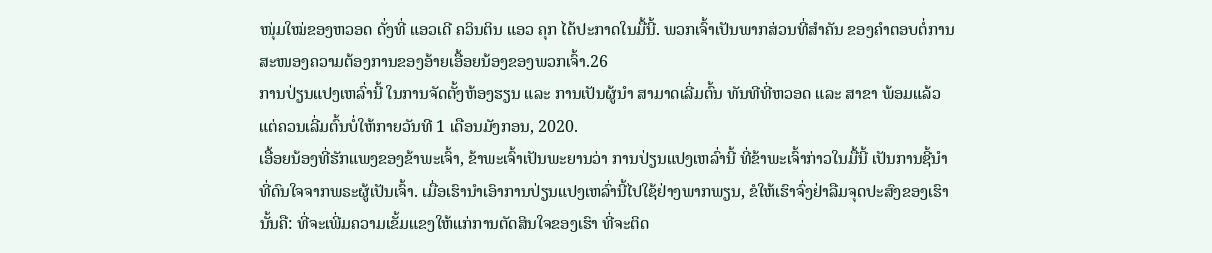ໜຸ່ມໃໝ່ຂອງຫວອດ ດັ່ງທີ່ ແອວເດີ ຄວິນຕິນ ແອວ ຄຸກ ໄດ້ປະກາດໃນມື້ນີ້. ພວກເຈົ້າເປັນພາກສ່ວນທີ່ສຳຄັນ ຂອງຄຳຕອບຕໍ່ການສະໜອງຄວາມຕ້ອງການຂອງອ້າຍເອື້ອຍນ້ອງຂອງພວກເຈົ້າ.26
ການປ່ຽນແປງເຫລົ່ານີ້ ໃນການຈັດຕັ້ງຫ້ອງຮຽນ ແລະ ການເປັນຜູ້ນຳ ສາມາດເລີ່ມຕົ້ນ ທັນທີທີ່ຫວອດ ແລະ ສາຂາ ພ້ອມແລ້ວ ແຕ່ຄວນເລີ່ມຕົ້ນບໍ່ໃຫ້ກາຍວັນທີ 1 ເດືອນມັງກອນ, 2020.
ເອື້ອຍນ້ອງທີ່ຮັກແພງຂອງຂ້າພະເຈົ້າ, ຂ້າພະເຈົ້າເປັນພະຍານວ່າ ການປ່ຽນແປງເຫລົ່ານີ້ ທີ່ຂ້າພະເຈົ້າກ່າວໃນມື້ນີ້ ເປັນການຊີ້ນຳທີ່ດົນໃຈຈາກພຣະຜູ້ເປັນເຈົ້າ. ເມື່ອເຮົານຳເອົາການປ່ຽນແປງເຫລົ່ານີ້ໄປໃຊ້ຢ່າງພາກພຽນ, ຂໍໃຫ້ເຮົາຈົ່ງຢ່າລືມຈຸດປະສົງຂອງເຮົາ ນັ້ນຄື: ທີ່ຈະເພີ່ມຄວາມເຂັ້ມແຂງໃຫ້ແກ່ການຕັດສິນໃຈຂອງເຮົາ ທີ່ຈະຕິດ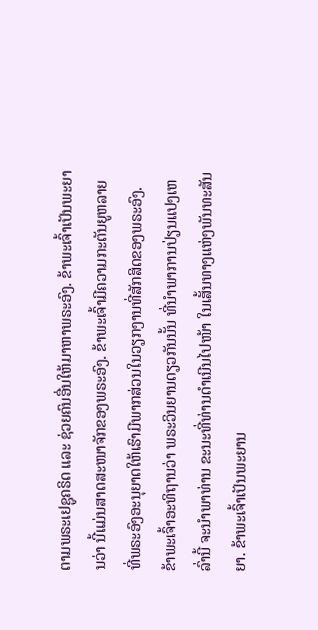ຕາມພຣະເຢຊູຄຣິດ ແລະ ຊ່ວຍຄົນອື່ນໃຫ້ມາຫາພຣະອົງ. ຂ້າພະເຈົ້າເປັນພະຍານວ່າ ນີ້ແມ່ນສາດສະໜາຈັກຂອງພຣະອົງ. ຂ້າພະເຈົ້າມີຄວາມກະຕັນຍູຫລາຍ ທີ່ພຣະອົງອະນຸຍາດໃຫ້ເຮົາມີພາກສ່ວນໃນວຽກງານທີ່ສັກສິດຂອງພຣະອົງ.
ຂ້າພະເຈົ້າອະທິຖານວ່າ ພຣະວິນຍານດຽວກັນນັ້ນ ທີ່ນຳພາການປ່ຽນແປງເຫລົ່ານີ້ ຈະນຳພາທ່ານ ຂະນະທີ່ທ່ານດຳເນີນໄປໜ້າ ໃນເສັ້ນທາງແຫ່ງພັນທະສັນຍາ. ຂ້າພະເຈົ້າເປັນພະຍານ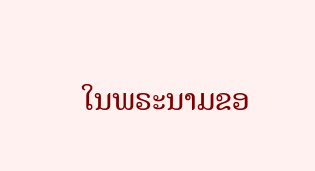ໃນພຣະນາມຂອ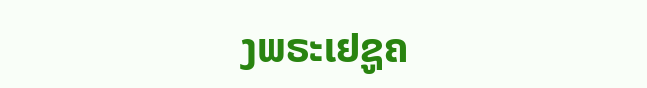ງພຣະເຢຊູຄ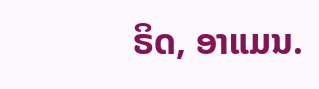ຣິດ, ອາແມນ.